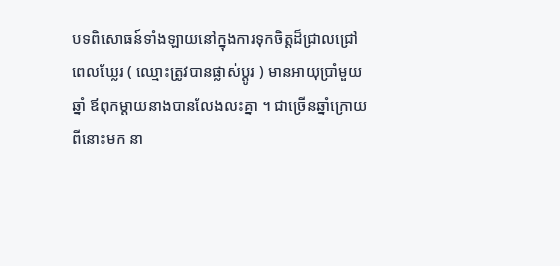បទពិសោធន៍ទាំងឡាយនៅក្នុងការទុកចិត្តដ៏ជ្រាលជ្រៅ
ពេលឃ្លែរ ( ឈ្មោះត្រូវបានផ្លាស់ប្ដូរ ) មានអាយុប្រាំមួយឆ្នាំ ឪពុកម្ដាយនាងបានលែងលះគ្នា ។ ជាច្រើនឆ្នាំក្រោយពីនោះមក នា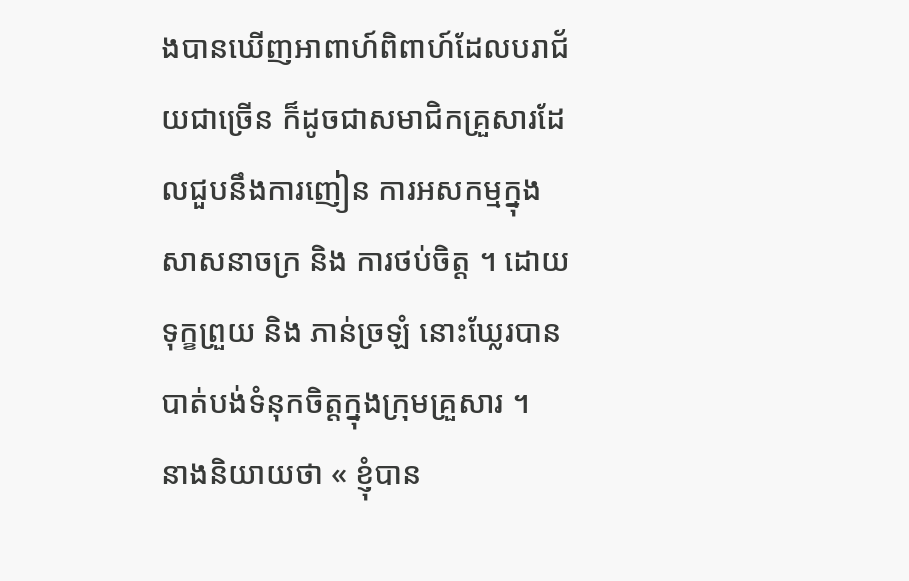ងបានឃើញអាពាហ៍ពិពាហ៍ដែលបរាជ័យជាច្រើន ក៏ដូចជាសមាជិកគ្រួសារដែលជួបនឹងការញៀន ការអសកម្មក្នុងសាសនាចក្រ និង ការថប់ចិត្ត ។ ដោយទុក្ខព្រួយ និង ភាន់ច្រឡំ នោះឃ្លែរបានបាត់បង់ទំនុកចិត្តក្នុងក្រុមគ្រួសារ ។
នាងនិយាយថា « ខ្ញុំបាន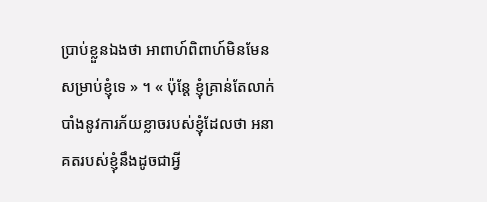ប្រាប់ខ្លួនឯងថា អាពាហ៍ពិពាហ៍មិនមែនសម្រាប់ខ្ញុំទេ » ។ « ប៉ុន្តែ ខ្ញុំគ្រាន់តែលាក់បាំងនូវការភ័យខ្លាចរបស់ខ្ញុំដែលថា អនាគតរបស់ខ្ញុំនឹងដូចជាអ្វី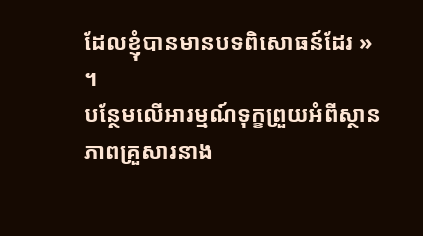ដែលខ្ញុំបានមានបទពិសោធន៍ដែរ » ។
បន្ថែមលើអារម្មណ៍ទុក្ខព្រួយអំពីស្ថានភាពគ្រួសារនាង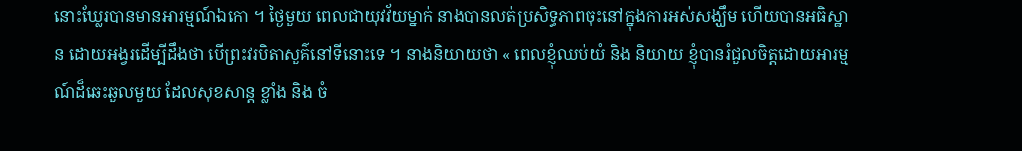នោះឃ្លែរបានមានអារម្មណ៍ឯកោ ។ ថ្ងៃមួយ ពេលជាយុវវ័យម្នាក់ នាងបានលត់ប្រសិទ្ធភាពចុះនៅក្នុងការអស់សង្ឃឹម ហើយបានអធិស្ឋាន ដោយអង្វរដើម្បីដឹងថា បើព្រះវរបិតាសួគ៌នៅទីនោះទេ ។ នាងនិយាយថា « ពេលខ្ញុំឈប់យំ និង និយាយ ខ្ញុំបានរំជួលចិត្តដោយអារម្មណ៍ដ៏ឆេះឆួលមួយ ដែលសុខសាន្ត ខ្លាំង និង ចំ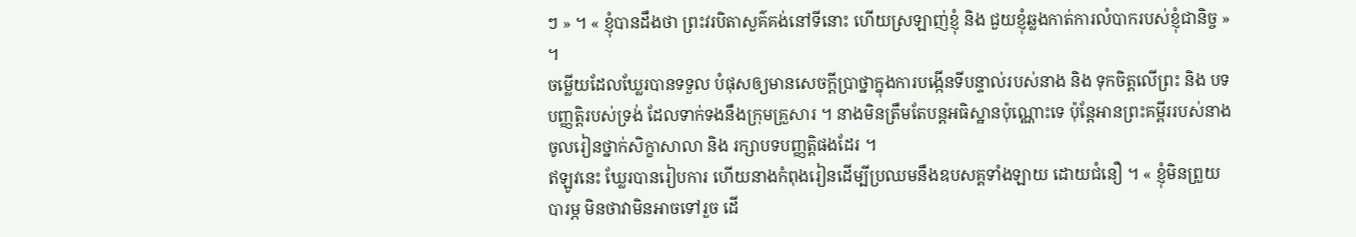ៗ » ។ « ខ្ញុំបានដឹងថា ព្រះវរបិតាសួគ៌គង់នៅទីនោះ ហើយស្រឡាញ់ខ្ញុំ និង ជួយខ្ញុំឆ្លងកាត់ការលំបាករបស់ខ្ញុំជានិច្ច » ។
ចម្លើយដែលឃ្លែរបានទទួល បំផុសឲ្យមានសេចក្ដីប្រាថ្នាក្នុងការបង្កើនទីបន្ទាល់របស់នាង និង ទុកចិត្តលើព្រះ និង បទបញ្ញត្តិរបស់ទ្រង់ ដែលទាក់ទងនឹងក្រុមគ្រួសារ ។ នាងមិនត្រឹមតែបន្តអធិស្ឋានប៉ុណ្ណោះទេ ប៉ុន្តែអានព្រះគម្ពីររបស់នាង ចូលរៀនថ្នាក់សិក្ខាសាលា និង រក្សាបទបញ្ញត្តិផងដែរ ។
ឥឡូវនេះ ឃ្លែរបានរៀបការ ហើយនាងកំពុងរៀនដើម្បីប្រឈមនឹងឧបសគ្គទាំងឡាយ ដោយជំនឿ ។ « ខ្ញុំមិនព្រួយបារម្ភ មិនថាវាមិនអាចទៅរួច ដើ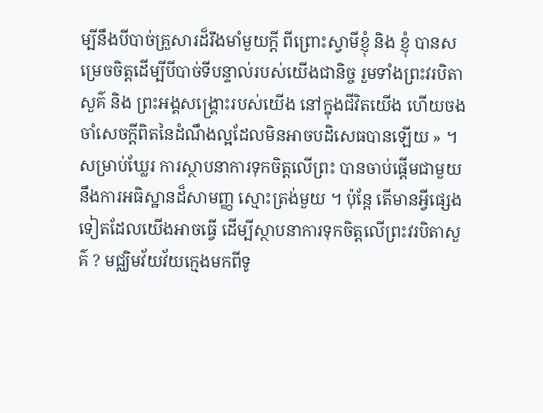ម្បីនឹងបីបាច់គ្រួសារដ៏រឹងមាំមួយក្ដី ពីព្រោះស្វាមីខ្ញុំ និង ខ្ញុំ បានសម្រេចចិត្តដើម្បីបីបាច់ទីបន្ទាល់របស់យើងជានិច្ច រួមទាំងព្រះវរបិតាសួគ៌ និង ព្រះអង្គសង្គ្រោះរបស់យើង នៅក្នុងជីវិតយើង ហើយចងចាំសេចក្ដីពិតនៃដំណឹងល្អដែលមិនអាចបដិសេធបានឡើយ » ។
សម្រាប់ឃ្លែរ ការស្ថាបនាការទុកចិត្តលើព្រះ បានចាប់ផ្ដើមជាមួយនឹងការអធិស្ឋានដ៏សាមញ្ញ ស្មោះត្រង់មួយ ។ ប៉ុន្តែ តើមានអ្វីផ្សេងទៀតដែលយើងអាចធ្វើ ដើម្បីស្ថាបនាការទុកចិត្តលើព្រះវរបិតាសួគ៌ ? មជ្ឈិមវ័យវ័យក្មេងមកពីទូ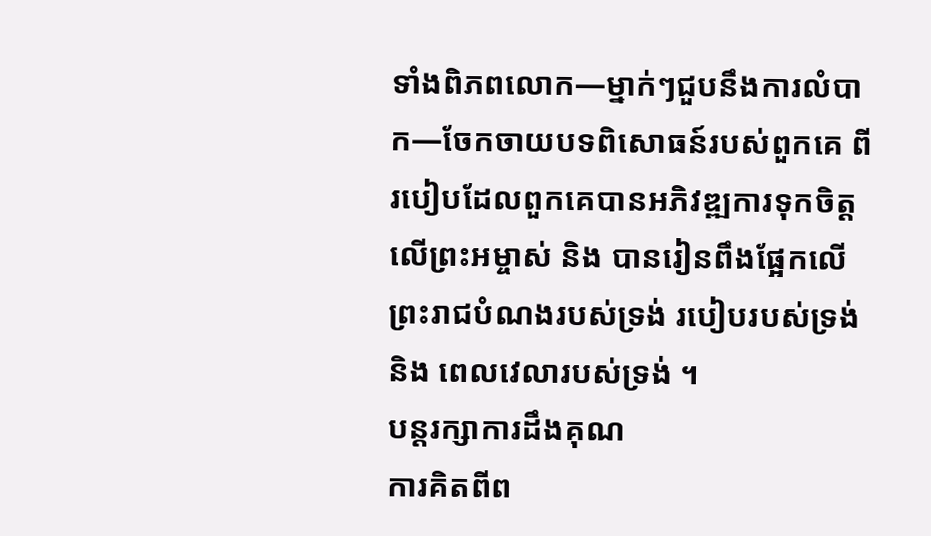ទាំងពិភពលោក—ម្នាក់ៗជួបនឹងការលំបាក—ចែកចាយបទពិសោធន៍របស់ពួកគេ ពីរបៀបដែលពួកគេបានអភិវឌ្ឍការទុកចិត្តលើព្រះអម្ចាស់ និង បានរៀនពឹងផ្អែកលើព្រះរាជបំណងរបស់ទ្រង់ របៀបរបស់ទ្រង់ និង ពេលវេលារបស់ទ្រង់ ។
បន្តរក្សាការដឹងគុណ
ការគិតពីព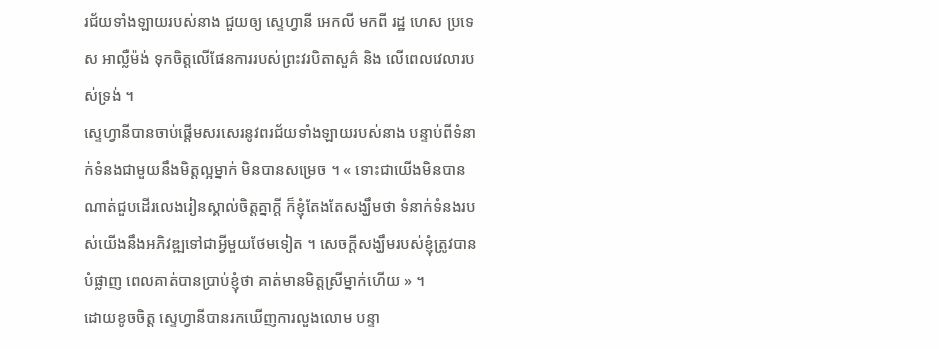រជ័យទាំងឡាយរបស់នាង ជួយឲ្យ ស្ទេហ្វានី អេកលី មកពី រដ្ឋ ហេស ប្រទេស អាល្លឺម៉ង់ ទុកចិត្តលើផែនការរបស់ព្រះវរបិតាសួគ៌ និង លើពេលវេលារបស់ទ្រង់ ។
ស្ទេហ្វានីបានចាប់ផ្ដើមសរសេរនូវពរជ័យទាំងឡាយរបស់នាង បន្ទាប់ពីទំនាក់ទំនងជាមួយនឹងមិត្តល្អម្នាក់ មិនបានសម្រេច ។ « ទោះជាយើងមិនបានណាត់ជួបដើរលេងរៀនស្គាល់ចិត្តគ្នាក្តី ក៏ខ្ញុំតែងតែសង្ឃឹមថា ទំនាក់ទំនងរបស់យើងនឹងអភិវឌ្ឍទៅជាអ្វីមួយថែមទៀត ។ សេចក្ដីសង្ឃឹមរបស់ខ្ញុំត្រូវបានបំផ្លាញ ពេលគាត់បានប្រាប់ខ្ញុំថា គាត់មានមិត្តស្រីម្នាក់ហើយ » ។
ដោយខូចចិត្ត ស្ទេហ្វានីបានរកឃើញការលួងលោម បន្ទា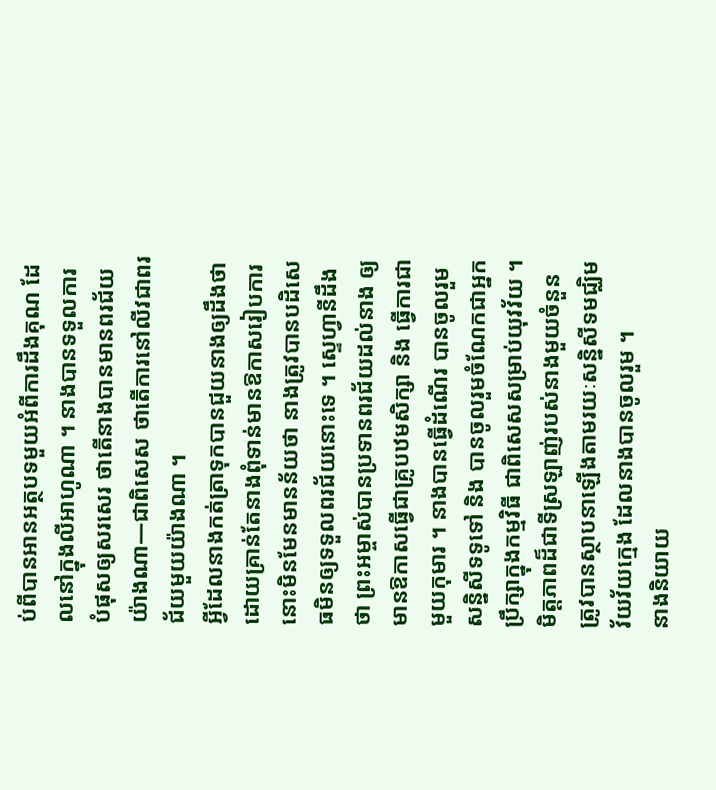ប់ពីបានអានអត្ថបទមួយអំពីការដឹងគុណ ដែលនៅក្នុងលីអាហូណា ។ នាងបានទទួលការបំផុសឲ្យសរសេរ ថាតើនាងបានមានពរជ័យយ៉ាងណា—ជាពិសេស ថាតើការនៅលីវជាពរជ័យមួយយ៉ាងណា ។
អ្វីដែលនាងកត់ត្រាទុកបានជួយនាងឲ្យដឹងថា ដោយគ្រាន់តែនាងពុំទាន់មានឱកាសរៀបការ នោះមិនមែនមានន័យថា នាងត្រូវបានបដិសេធមិនឲ្យទទួលពរជ័យនោះទេ ។ ស្ទេហ្វានីដឹងថា ព្រះអម្ចាស់បានប្រទានពរជ័យដល់នាង ឲ្យមានឱកាសធ្វើជាគ្រូបឋមសិក្សា និង ធ្វើការជាមួយកុមារ ។ នាងបានធ្វើដំណើរ បានចូលរួមសន្និសីទទូទៅ និង បានចូលរួមចំណែកជាអ្នកប្រឹក្សាក្នុងកម្មវិធី ជាពិសេសសម្រាប់យុវវ័យ ។ មិត្តភាពដ៏ជាទីស្រឡាញ់របស់នាងមួយចំនួន ត្រូវបានស្ថាបនាឡើងតាមរយៈសន្និសីទមជ្ឈិមវ័យវ័យក្មេង ដែលនាងបានចូលរួម ។
នាងនិយាយ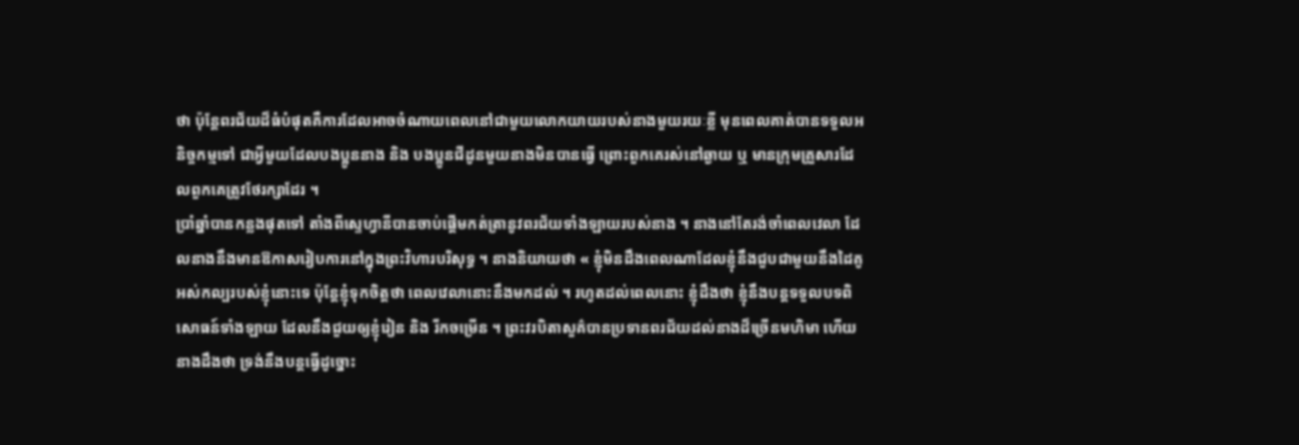ថា ប៉ុន្តែពរជ័យដ៏ធំបំផុតគឺការដែលអាចចំណាយពេលនៅជាមួយលោកយាយរបស់នាងមួយរយៈខ្លី មុនពេលគាត់បានទទួលអនិច្ចកម្មទៅ ជាអ្វីមួយដែលបងប្អូននាង និង បងប្អូនជីដូនមួយនាងមិនបានធ្វើ ព្រោះពួកគេរស់នៅឆ្ងាយ ឬ មានក្រុមគ្រួសារដែលពួកគេត្រូវថែរក្សាដែរ ។
ប្រាំឆ្នាំបានកន្លងផុតទៅ តាំងពីស្ទេហ្វានីបានចាប់ផ្ដើមកត់ត្រានូវពរជ័យទាំងឡាយរបស់នាង ។ នាងនៅតែរង់ចាំពេលវេលា ដែលនាងនឹងមានឱកាសរៀបការនៅក្នុងព្រះវិហារបរិសុទ្ធ ។ នាងនិយាយថា « ខ្ញុំមិនដឹងពេលណាដែលខ្ញុំនឹងជួបជាមួយនឹងដៃគូអស់កល្បរបស់ខ្ញុំនោះទេ ប៉ុន្តែខ្ញុំទុកចិត្តថា ពេលវេលានោះនឹងមកដល់ ។ រហូតដល់ពេលនោះ ខ្ញុំដឹងថា ខ្ញុំនឹងបន្តទទួលបទពិសោធន៍ទាំងឡាយ ដែលនឹងជួយឲ្យខ្ញុំរៀន និង រីកចម្រើន ។ ព្រះវរបិតាសួគ៌បានប្រទានពរជ័យដល់នាងដ៏ច្រើនមហិមា ហើយនាងដឹងថា ទ្រង់នឹងបន្តធ្វើដូច្នោះ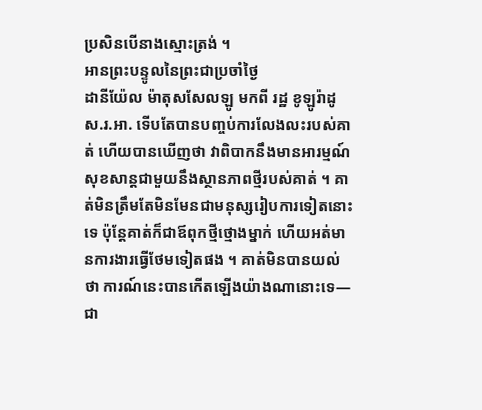ប្រសិនបើនាងស្មោះត្រង់ ។
អានព្រះបន្ទូលនៃព្រះជាប្រចាំថ្ងៃ
ដានីយ៉ែល ម៉ាតុសសែលឡូ មកពី រដ្ឋ ខូឡូរ៉ាដូ ស.រ.អា. ទើបតែបានបញ្ចប់ការលែងលះរបស់គាត់ ហើយបានឃើញថា វាពិបាកនឹងមានអារម្មណ៍សុខសាន្តជាមួយនឹងស្ថានភាពថ្មីរបស់គាត់ ។ គាត់មិនត្រឹមតែមិនមែនជាមនុស្សរៀបការទៀតនោះទេ ប៉ុន្តែគាត់ក៏ជាឪពុកថ្មីថ្មោងម្នាក់ ហើយអត់មានការងារធ្វើថែមទៀតផង ។ គាត់មិនបានយល់ថា ការណ៍នេះបានកើតឡើងយ៉ាងណានោះទេ—ជា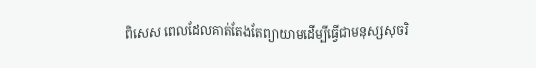ពិសេស ពេលដែលគាត់តែងតែព្យាយាមដើម្បីធ្វើជាមនុស្សសុចរិ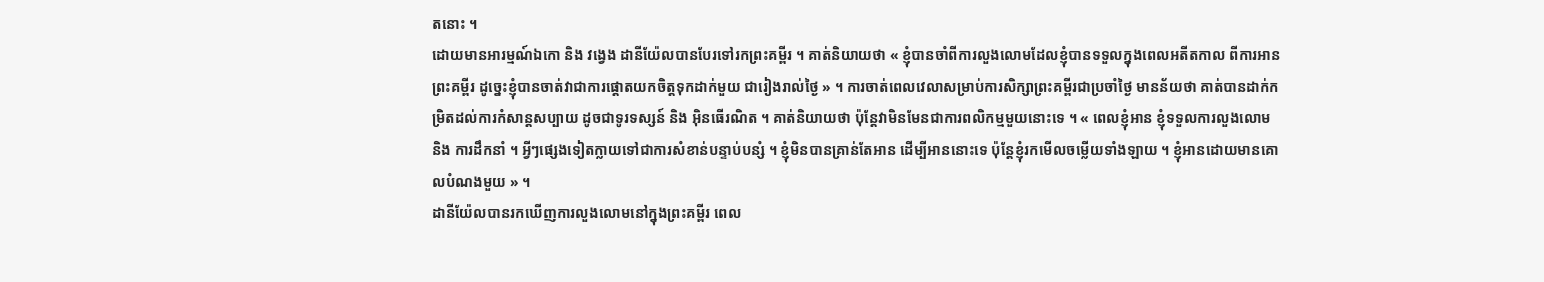តនោះ ។
ដោយមានអារម្មណ៍ឯកោ និង វង្វេង ដានីយ៉ែលបានបែរទៅរកព្រះគម្ពីរ ។ គាត់និយាយថា « ខ្ញុំបានចាំពីការលួងលោមដែលខ្ញុំបានទទួលក្នុងពេលអតីតកាល ពីការអានព្រះគម្ពីរ ដូច្នេះខ្ញុំបានចាត់វាជាការផ្ដោតយកចិត្តទុកដាក់មួយ ជារៀងរាល់ថ្ងៃ » ។ ការចាត់ពេលវេលាសម្រាប់ការសិក្សាព្រះគម្ពីរជាប្រចាំថ្ងៃ មានន័យថា គាត់បានដាក់កម្រិតដល់ការកំសាន្តសប្បាយ ដូចជាទូរទស្សន៍ និង អ៊ិនធើរណិត ។ គាត់និយាយថា ប៉ុន្តែវាមិនមែនជាការពលិកម្មមួយនោះទេ ។ « ពេលខ្ញុំអាន ខ្ញុំទទួលការលួងលោម និង ការដឹកនាំ ។ អ្វីៗផ្សេងទៀតក្លាយទៅជាការសំខាន់បន្ទាប់បន្សំ ។ ខ្ញុំមិនបានគ្រាន់តែអាន ដើម្បីអាននោះទេ ប៉ុន្តែខ្ញុំរកមើលចម្លើយទាំងឡាយ ។ ខ្ញុំអានដោយមានគោលបំណងមួយ » ។
ដានីយ៉ែលបានរកឃើញការលួងលោមនៅក្នុងព្រះគម្ពីរ ពេល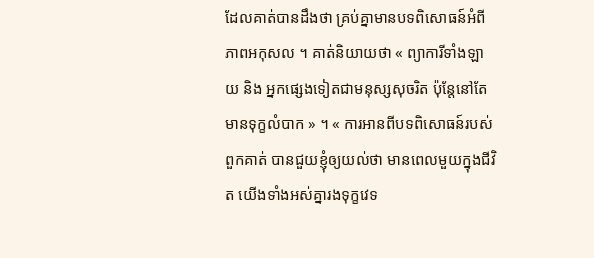ដែលគាត់បានដឹងថា គ្រប់គ្នាមានបទពិសោធន៍អំពីភាពអកុសល ។ គាត់និយាយថា « ព្យាការីទាំងឡាយ និង អ្នកផ្សេងទៀតជាមនុស្សសុចរិត ប៉ុន្តែនៅតែមានទុក្ខលំបាក » ។ « ការអានពីបទពិសោធន៍របស់ពួកគាត់ បានជួយខ្ញុំឲ្យយល់ថា មានពេលមួយក្នុងជីវិត យើងទាំងអស់គ្នារងទុក្ខវេទ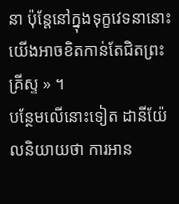នា ប៉ុន្តែនៅក្នុងទុក្ខវេទនានោះ យើងអាចខិតកាន់តែជិតព្រះគ្រីស្ទ » ។
បន្ថែមលើនោះទៀត ដានីយ៉ែលនិយាយថា ការអាន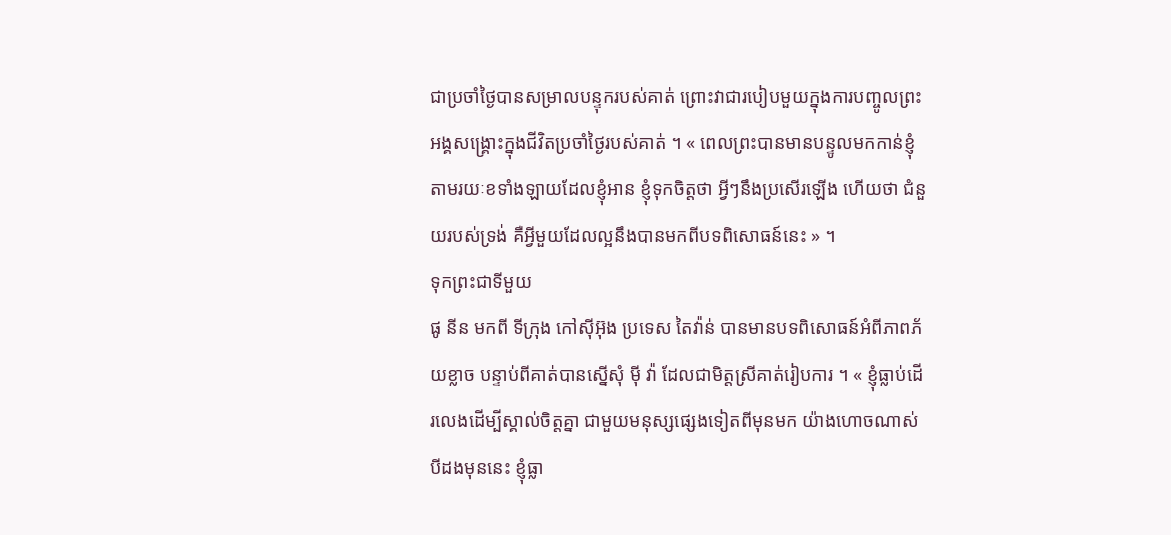ជាប្រចាំថ្ងៃបានសម្រាលបន្ទុករបស់គាត់ ព្រោះវាជារបៀបមួយក្នុងការបញ្ចូលព្រះអង្គសង្គ្រោះក្នុងជីវិតប្រចាំថ្ងៃរបស់គាត់ ។ « ពេលព្រះបានមានបន្ទូលមកកាន់ខ្ញុំ តាមរយៈខទាំងឡាយដែលខ្ញុំអាន ខ្ញុំទុកចិត្តថា អ្វីៗនឹងប្រសើរឡើង ហើយថា ជំនួយរបស់ទ្រង់ គឺអ្វីមួយដែលល្អនឹងបានមកពីបទពិសោធន៍នេះ » ។
ទុកព្រះជាទីមួយ
ផូ នីន មកពី ទីក្រុង កៅស៊ីអ៊ុង ប្រទេស តៃវ៉ាន់ បានមានបទពិសោធន៍អំពីភាពភ័យខ្លាច បន្ទាប់ពីគាត់បានស្នើសុំ ម៉ី វ៉ា ដែលជាមិត្តស្រីគាត់រៀបការ ។ « ខ្ញុំធ្លាប់ដើរលេងដើម្បីស្គាល់ចិត្តគ្នា ជាមួយមនុស្សផ្សេងទៀតពីមុនមក យ៉ាងហោចណាស់បីដងមុននេះ ខ្ញុំធ្លា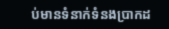ប់មានទំនាក់ទំនងប្រាកដ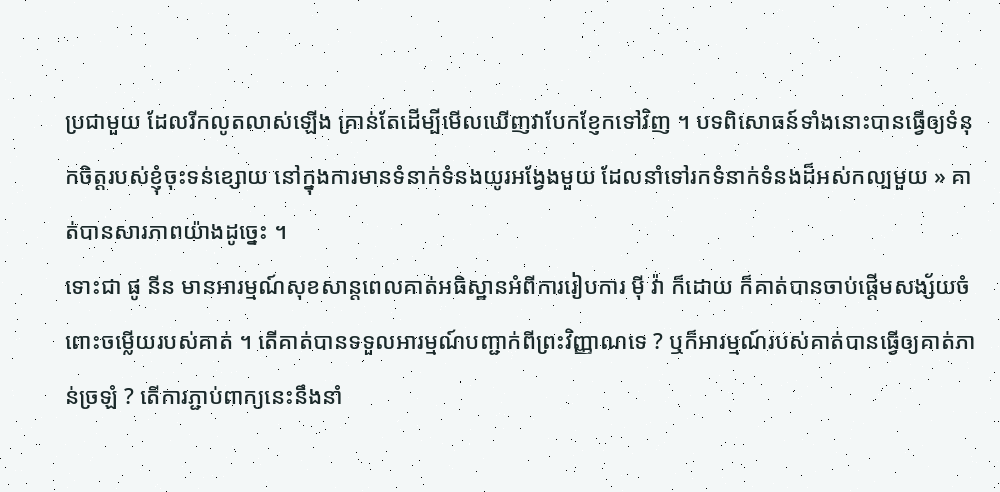ប្រជាមួយ ដែលរីកលូតលាស់ឡើង គ្រាន់តែដើម្បីមើលឃើញវាបែកខ្ញែកទៅវិញ ។ បទពិសោធន៍ទាំងនោះបានធ្វើឲ្យទំនុកចិត្តរបស់ខ្ញុំចុះទន់ខ្សោយ នៅក្នុងការមានទំនាក់ទំនងយូរអង្វែងមួយ ដែលនាំទៅរកទំនាក់ទំនងដ៏អស់កល្បមួយ » គាត់បានសារភាពយ៉ាងដូច្នេះ ។
ទោះជា ផូ នីន មានអារម្មណ៍សុខសាន្តពេលគាត់អធិស្ឋានអំពីការរៀបការ ម៉ី វ៉ា ក៏ដោយ ក៏គាត់បានចាប់ផ្ដើមសង្ស័យចំពោះចម្លើយរបស់គាត់ ។ តើគាត់បានទទួលអារម្មណ៍បញ្ជាក់ពីព្រះវិញ្ញាណទេ ? ឬក៏អារម្មណ៍របស់គាត់បានធ្វើឲ្យគាត់ភាន់ច្រឡំ ? តើការភ្ជាប់ពាក្យនេះនឹងនាំ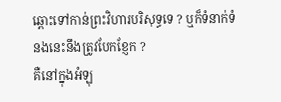ឆ្ពោះទៅកាន់ព្រះវិហារបរិសុទ្ធទេ ? ឬក៏ទំនាក់ទំនងនេះនឹងត្រូវបែកខ្ញែក ?
គឺនៅក្នុងអំឡុ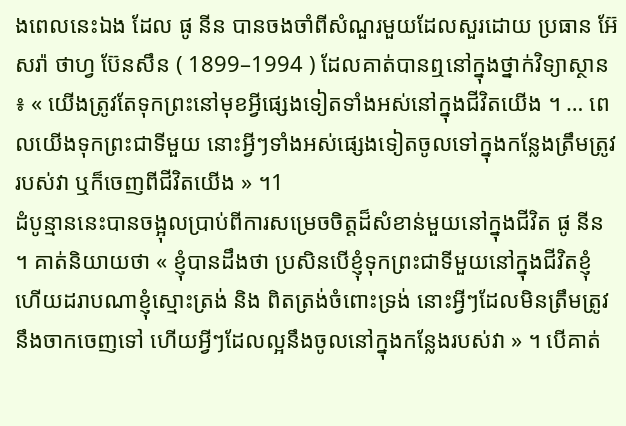ងពេលនេះឯង ដែល ផូ នីន បានចងចាំពីសំណួរមួយដែលសួរដោយ ប្រធាន អ៊ែសរ៉ា ថាហ្វ ប៊ែនសឹន ( 1899–1994 ) ដែលគាត់បានឮនៅក្នុងថ្នាក់វិទ្យាស្ថាន ៖ « យើងត្រូវតែទុកព្រះនៅមុខអ្វីផ្សេងទៀតទាំងអស់នៅក្នុងជីវិតយើង ។ … ពេលយើងទុកព្រះជាទីមួយ នោះអ្វីៗទាំងអស់ផ្សេងទៀតចូលទៅក្នុងកន្លែងត្រឹមត្រូវរបស់វា ឬក៏ចេញពីជីវិតយើង » ។1
ដំបូន្មាននេះបានចង្អុលប្រាប់ពីការសម្រេចចិត្តដ៏សំខាន់មួយនៅក្នុងជីវិត ផូ នីន ។ គាត់និយាយថា « ខ្ញុំបានដឹងថា ប្រសិនបើខ្ញុំទុកព្រះជាទីមួយនៅក្នុងជីវិតខ្ញុំ ហើយដរាបណាខ្ញុំស្មោះត្រង់ និង ពិតត្រង់ចំពោះទ្រង់ នោះអ្វីៗដែលមិនត្រឹមត្រូវនឹងចាកចេញទៅ ហើយអ្វីៗដែលល្អនឹងចូលនៅក្នុងកន្លែងរបស់វា » ។ បើគាត់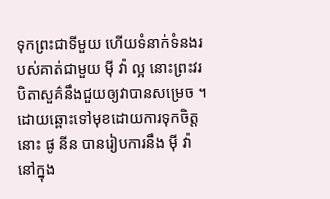ទុកព្រះជាទីមួយ ហើយទំនាក់ទំនងរបស់គាត់ជាមួយ ម៉ី វ៉ា ល្អ នោះព្រះវរបិតាសួគ៌នឹងជួយឲ្យវាបានសម្រេច ។ ដោយឆ្ពោះទៅមុខដោយការទុកចិត្ត នោះ ផូ នីន បានរៀបការនឹង ម៉ី វ៉ា នៅក្នុង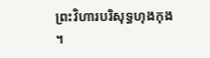ព្រះវិហារបរិសុទ្ធហុងកុង ។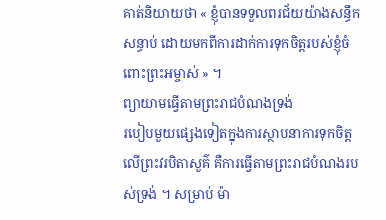គាត់និយាយថា « ខ្ញុំបានទទួលពរជ័យយ៉ាងសន្ធឹកសន្ធាប់ ដោយមកពីការដាក់ការទុកចិត្តរបស់ខ្ញុំចំពោះព្រះអម្ចាស់ » ។
ព្យាយាមធ្វើតាមព្រះរាជបំណងទ្រង់
របៀបមួយផ្សេងទៀតក្នុងការស្ថាបនាការទុកចិត្តលើព្រះវរបិតាសួគ៌ គឺការធ្វើតាមព្រះរាជបំណងរបស់ទ្រង់ ។ សម្រាប់ ម៉ា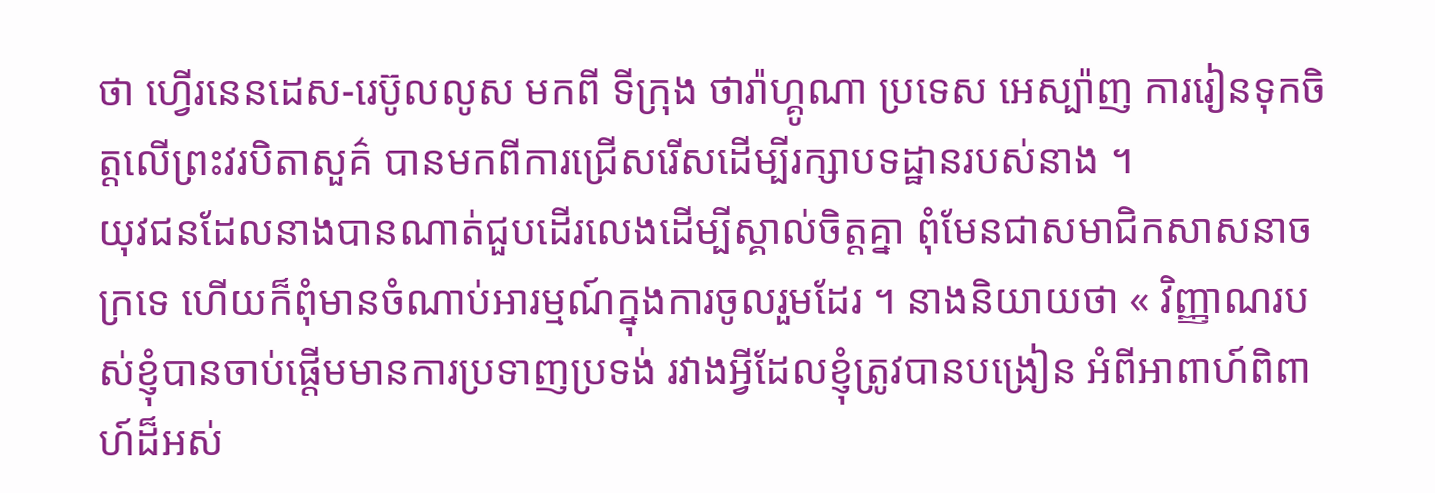ថា ហ្វើរនេនដេស-រេប៊ូលលូស មកពី ទីក្រុង ថារ៉ាហ្គូណា ប្រទេស អេស្ប៉ាញ ការរៀនទុកចិត្តលើព្រះវរបិតាសួគ៌ បានមកពីការជ្រើសរើសដើម្បីរក្សាបទដ្ឋានរបស់នាង ។
យុវជនដែលនាងបានណាត់ជួបដើរលេងដើម្បីស្គាល់ចិត្តគ្នា ពុំមែនជាសមាជិកសាសនាចក្រទេ ហើយក៏ពុំមានចំណាប់អារម្មណ៍ក្នុងការចូលរួមដែរ ។ នាងនិយាយថា « វិញ្ញាណរបស់ខ្ញុំបានចាប់ផ្ដើមមានការប្រទាញប្រទង់ រវាងអ្វីដែលខ្ញុំត្រូវបានបង្រៀន អំពីអាពាហ៍ពិពាហ៍ដ៏អស់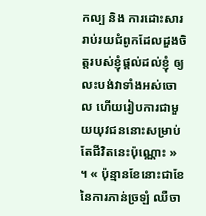កល្ប និង ការដោះសាររាប់រយជំពូកដែលដួងចិត្តរបស់ខ្ញុំផ្ដល់ដល់ខ្ញុំ ឲ្យលះបង់វាទាំងអស់ចោល ហើយរៀបការជាមួយយុវជននោះសម្រាប់តែជីវិតនេះប៉ុណ្ណោះ » ។ « ប៉ុន្មានខែនោះជាខែនៃការភាន់ច្រឡំ ឈឺចា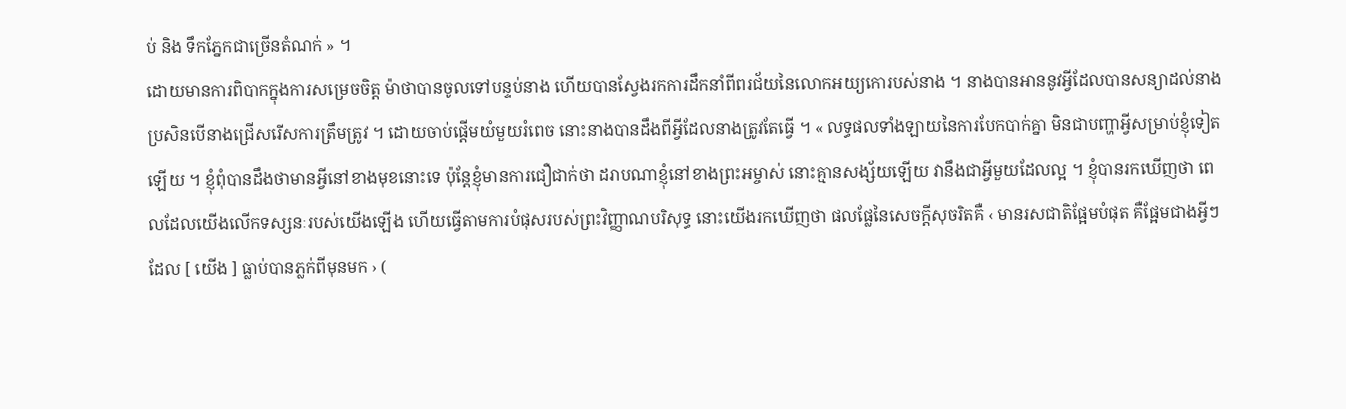ប់ និង ទឹកភ្នែកជាច្រើនតំណក់ » ។
ដោយមានការពិបាកក្នុងការសម្រេចចិត្ត ម៉ាថាបានចូលទៅបន្ទប់នាង ហើយបានស្វែងរកការដឹកនាំពីពរជ័យនៃលោកអយ្យកោរបស់នាង ។ នាងបានអាននូវអ្វីដែលបានសន្យាដល់នាង ប្រសិនបើនាងជ្រើសរើសការត្រឹមត្រូវ ។ ដោយចាប់ផ្ដើមយំមួយរំពេច នោះនាងបានដឹងពីអ្វីដែលនាងត្រូវតែធ្វើ ។ « លទ្ធផលទាំងឡាយនៃការបែកបាក់គ្នា មិនជាបញ្ហាអ្វីសម្រាប់ខ្ញុំទៀតឡើយ ។ ខ្ញុំពុំបានដឹងថាមានអ្វីនៅខាងមុខនោះទេ ប៉ុន្តែខ្ញុំមានការជឿជាក់ថា ដរាបណាខ្ញុំនៅខាងព្រះអម្ចាស់ នោះគ្មានសង្ស័យឡើយ វានឹងជាអ្វីមួយដែលល្អ ។ ខ្ញុំបានរកឃើញថា ពេលដែលយើងលើកទស្សនៈរបស់យើងឡើង ហើយធ្វើតាមការបំផុសរបស់ព្រះវិញ្ញាណបរិសុទ្ធ នោះយើងរកឃើញថា ផលផ្លែនៃសេចក្ដីសុចរិតគឺ ‹ មានរសជាតិផ្អែមបំផុត គឺផ្អែមជាងអ្វីៗដែល [ យើង ] ធ្លាប់បានភ្លក់ពីមុនមក › (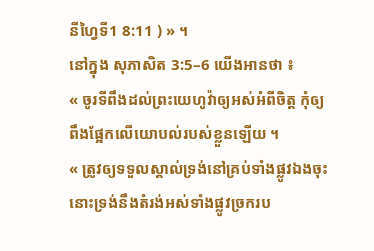នីហ្វៃទី1 8:11 ) » ។
នៅក្នុង សុភាសិត 3:5–6 យើងអានថា ៖
« ចូរទីពឹងដល់ព្រះយេហូវ៉ាឲ្យអស់អំពីចិត្ត កុំឲ្យពឹងផ្អែកលើយោបល់របស់ខ្លួនឡើយ ។
« ត្រូវឲ្យទទួលស្គាល់ទ្រង់នៅគ្រប់ទាំងផ្លូវឯងចុះ នោះទ្រង់នឹងតំរង់អស់ទាំងផ្លូវច្រករប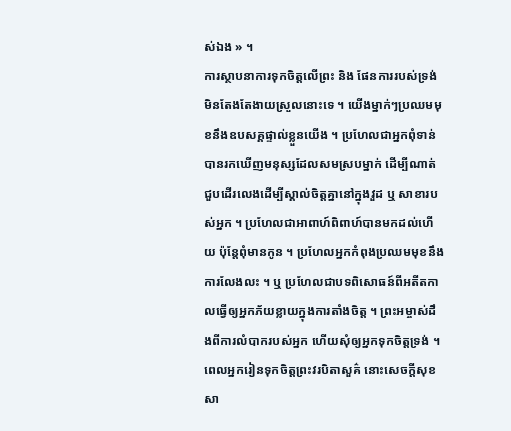ស់ឯង » ។
ការស្ថាបនាការទុកចិត្តលើព្រះ និង ផែនការរបស់ទ្រង់ មិនតែងតែងាយស្រួលនោះទេ ។ យើងម្នាក់ៗប្រឈមមុខនឹងឧបសគ្គផ្ទាល់ខ្លួនយើង ។ ប្រហែលជាអ្នកពុំទាន់បានរកឃើញមនុស្សដែលសមស្របម្នាក់ ដើម្បីណាត់ជួបដើរលេងដើម្បីស្គាល់ចិត្តគ្នានៅក្នុងវួដ ឬ សាខារបស់អ្នក ។ ប្រហែលជាអាពាហ៍ពិពាហ៍បានមកដល់ហើយ ប៉ុន្តែពុំមានកូន ។ ប្រហែលអ្នកកំពុងប្រឈមមុខនឹងការលែងលះ ។ ឬ ប្រហែលជាបទពិសោធន៍ពីអតីតកាលធ្វើឲ្យអ្នកភ័យខ្លាយក្នុងការតាំងចិត្ត ។ ព្រះអម្ចាស់ដឹងពីការលំបាករបស់អ្នក ហើយសុំឲ្យអ្នកទុកចិត្តទ្រង់ ។ ពេលអ្នករៀនទុកចិត្តព្រះវរបិតាសួគ៌ នោះសេចក្ដីសុខសា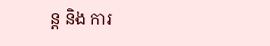ន្ត និង ការ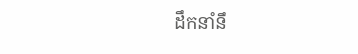ដឹកនាំនឹ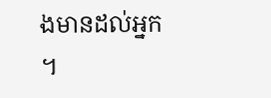ងមានដល់អ្នក ។